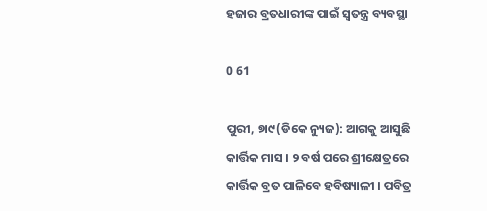ହଜାର ବ୍ରତଧାରୀଙ୍କ ପାଇଁ ସ୍ୱତନ୍ତ୍ର ବ୍ୟବସ୍ଥା

0 61

ପୁରୀ, ୭ା୯(ଡିକେ ନ୍ୟୁଜ): ଆଗକୁ ଆସୁଛି କାର୍ତ୍ତିକ ମାସ । ୨ ବର୍ଷ ପରେ ଶ୍ରୀକ୍ଷେତ୍ରରେ କାର୍ତ୍ତିକ ବ୍ରତ ପାଳିବେ ହବିଷ୍ୟାଳୀ । ପବିତ୍ର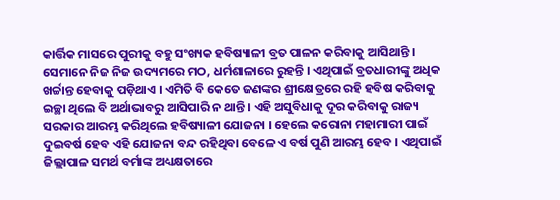କାର୍ତ୍ତିକ ମାସରେ ପୁରୀକୁ ବହୁ ସଂଖ୍ୟକ ହବିଷ୍ୟାଳୀ ବ୍ରତ ପାଳନ କରିବାକୁ ଆସିଥାନ୍ତି । ସେମାନେ ନିଜ ନିଜ ଉଦ୍ୟମରେ ମଠ, ଧର୍ମଶାଳାରେ ରୁହନ୍ତି । ଏଥିପାଇଁ ବ୍ରତଧାରୀଙ୍କୁ ଅଧିକ ଖର୍ଚ୍ଚାନ୍ତ ହେବାକୁ ପଡ଼ିଥାଏ । ଏମିତି ବି କେତେ ଜଣଙ୍କର ଶ୍ରୀକ୍ଷେତ୍ରରେ ରହି ହବିଷ କରିବାକୁ ଇଚ୍ଛା ଥିଲେ ବି ଅର୍ଥାଭାବରୁ ଆସିପାରି ନ ଥାନ୍ତି । ଏହି ଅସୁବିଧାକୁ ଦୂର କରିବାକୁ ରାଜ୍ୟ ସରକାର ଆରମ୍ଭ କରିଥିଲେ ହବିଷ୍ୟାଳୀ ଯୋଜନା । ହେଲେ କରୋନା ମହାମାରୀ ପାଇଁ ଦୁଇବର୍ଷ ହେବ ଏହି ଯୋଜନା ବନ୍ଦ ରହିଥିବା ବେଳେ ଏ ବର୍ଷ ପୁଣି ଆରମ୍ଭ ହେବ । ଏଥିପାଇଁ ଜିଲ୍ଲାପାଳ ସମର୍ଥ ବର୍ମାଙ୍କ ଅଧ୍ୟକ୍ଷତାରେ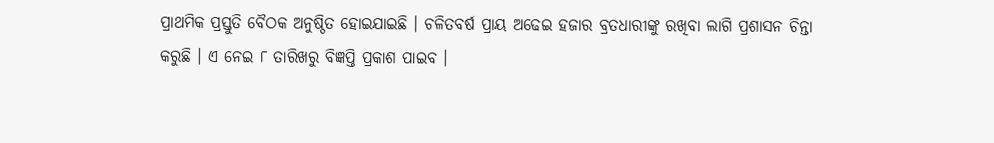ପ୍ରାଥମିକ ପ୍ରସ୍ତୁତି ବୈଠକ ଅନୁଷ୍ଠିତ ହୋଇଯାଇଛି । ଚଳିତବର୍ଷ ପ୍ରାୟ ଅଢେଇ ହଜାର ବ୍ରତଧାରୀଙ୍କୁ ରଖିବା ଲାଗି ପ୍ରଶାସନ ଚିନ୍ତା କରୁଛି । ଏ ନେଇ ୮ ତାରିଖରୁ ବିଜ୍ଞପ୍ତି ପ୍ରକାଶ ପାଇବ ।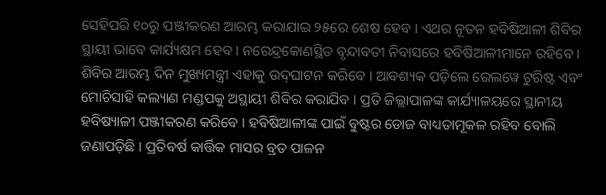ସେହିପରି ୧୦ରୁ ପଞ୍ଜୀକରଣ ଆରମ୍ଭ କରାଯାଇ ୨୫ରେ ଶେଷ ହେବ । ଏଥର ନୂତନ ହବିଷିଆଳୀ ଶିବିର ସ୍ଥାୟୀ ଭାବେ କାର୍ଯ୍ୟକ୍ଷମ ହେବ । ନରେନ୍ଦ୍ରକୋଣସ୍ଥିତ ବୃନ୍ଦାବତୀ ନିବାସରେ ହବିଷିଆଳୀମାନେ ରହିବେ । ଶିବିର ଆରମ୍ଭ ଦିନ ମୁଖ୍ୟମନ୍ତ୍ରୀ ଏହାକୁ ଉଦ୍‌ଘାଟନ କରିବେ । ଆବଶ୍ୟକ ପଡ଼ିଲେ ରେଲୱେ ଟୁରିଷ୍ଟ ଏବଂ ମୋଚିସାହି କଲ୍ୟାଣ ମଣ୍ଡପକୁ ଅସ୍ଥାୟୀ ଶିବିର କରାଯିବ । ପ୍ରତି ଜିଲ୍ଲାପାଳଙ୍କ କାର୍ଯ୍ୟାଳୟରେ ସ୍ଥାନୀୟ ହବିଷ୍ୟାଳୀ ପଞ୍ଜୀକରଣ କରିବେ । ହବିଷିଆଳୀଙ୍କ ପାଇଁ ବୁଷ୍ଟର ଡୋଜ ବାଧ୍ୟତାମୂକଳ ରହିବ ବୋଲି ଜଣାପଡ଼ିଛି । ପ୍ରତିବର୍ଷ କାର୍ତ୍ତିକ ମାସର ବ୍ରତ ପାଳନ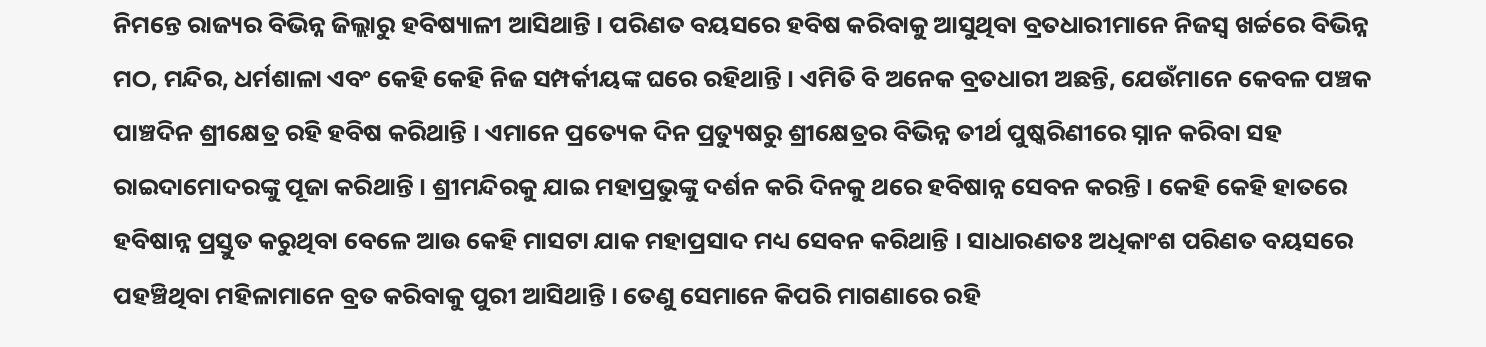ନିମନ୍ତେ ରାଜ୍ୟର ବିଭିନ୍ନ ଜିଲ୍ଲାରୁ ହବିଷ୍ୟାଳୀ ଆସିଥାନ୍ତି । ପରିଣତ ବୟସରେ ହବିଷ କରିବାକୁ ଆସୁଥିବା ବ୍ରତଧାରୀମାନେ ନିଜସ୍ୱ ଖର୍ଚ୍ଚରେ ବିଭିନ୍ନ ମଠ, ମନ୍ଦିର, ଧର୍ମଶାଳା ଏବଂ କେହି କେହି ନିଜ ସମ୍ପର୍କୀୟଙ୍କ ଘରେ ରହିଥାନ୍ତି । ଏମିତି ବି ଅନେକ ବ୍ରତଧାରୀ ଅଛନ୍ତି, ଯେଉଁମାନେ କେବଳ ପଞ୍ଚକ ପାଞ୍ଚଦିନ ଶ୍ରୀକ୍ଷେତ୍ର ରହି ହବିଷ କରିଥାନ୍ତି । ଏମାନେ ପ୍ରତ୍ୟେକ ଦିନ ପ୍ରତ୍ୟୁଷରୁ ଶ୍ରୀକ୍ଷେତ୍ରର ବିଭିନ୍ନ ତୀର୍ଥ ପୁଷ୍କରିଣୀରେ ସ୍ନାନ କରିବା ସହ ରାଇଦାମୋଦରଙ୍କୁ ପୂଜା କରିଥାନ୍ତି । ଶ୍ରୀମନ୍ଦିରକୁ ଯାଇ ମହାପ୍ରଭୁଙ୍କୁ ଦର୍ଶନ କରି ଦିନକୁ ଥରେ ହବିଷାନ୍ନ ସେବନ କରନ୍ତି । କେହି କେହି ହାତରେ ହବିଷାନ୍ନ ପ୍ରସ୍ତୁତ କରୁଥିବା ବେଳେ ଆଉ କେହି ମାସଟା ଯାକ ମହାପ୍ରସାଦ ମଧ୍ୟ ସେବନ କରିଥାନ୍ତି । ସାଧାରଣତଃ ଅଧିକାଂଶ ପରିଣତ ବୟସରେ ପହଞ୍ଚିଥିବା ମହିଳାମାନେ ବ୍ରତ କରିବାକୁ ପୁରୀ ଆସିଥାନ୍ତି । ତେଣୁ ସେମାନେ କିପରି ମାଗଣାରେ ରହି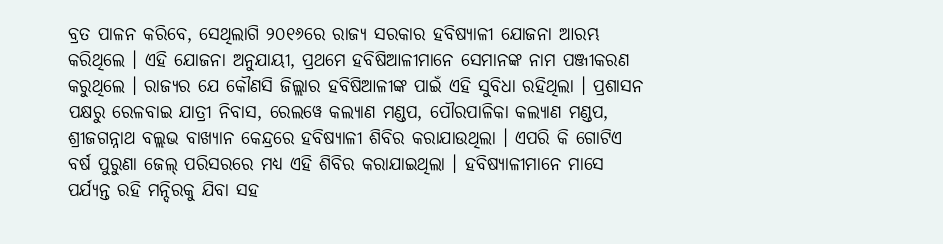ବ୍ରତ ପାଳନ କରିବେ, ସେଥିଲାଗି ୨୦୧୬ରେ ରାଜ୍ୟ ସରକାର ହବିଷ୍ୟାଳୀ ଯୋଜନା ଆରମ୍ଭ କରିଥିଲେ । ଏହି ଯୋଜନା ଅନୁଯାୟୀ, ପ୍ରଥମେ ହବିଷିଆଳୀମାନେ ସେମାନଙ୍କ ନାମ ପଞ୍ଜୀକରଣ କରୁଥିଲେ । ରାଜ୍ୟର ଯେ କୌଣସି ଜିଲ୍ଲାର ହବିଷିଆଳୀଙ୍କ ପାଇଁ ଏହି ସୁବିଧା ରହିଥିଲା । ପ୍ରଶାସନ ପକ୍ଷରୁ ରେଳବାଇ ଯାତ୍ରୀ ନିବାସ, ରେଲୱେ କଲ୍ୟାଣ ମଣ୍ଡପ, ପୌରପାଳିକା କଲ୍ୟାଣ ମଣ୍ଡପ, ଶ୍ରୀଜଗନ୍ନାଥ ବଲ୍ଲଭ ବାଖ୍ୟାନ କେନ୍ଦ୍ରରେ ହବିଷ୍ୟାଳୀ ଶିବିର କରାଯାଉଥିଲା । ଏପରି କି ଗୋଟିଏ ବର୍ଷ ପୁରୁଣା ଜେଲ୍‌ ପରିସରରେ ମଧ୍ୟ ଏହି ଶିବିର କରାଯାଇଥିଲା । ହବିଷ୍ୟାଳୀମାନେ ମାସେ ପର୍ଯ୍ୟନ୍ତ ରହି ମନ୍ଦିରକୁ ଯିବା ସହ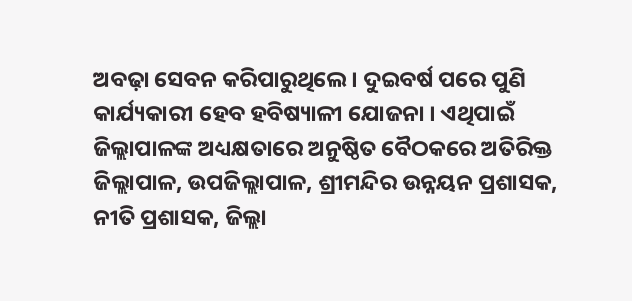ଅବଢ଼ା ସେବନ କରିପାରୁଥିଲେ । ଦୁଇବର୍ଷ ପରେ ପୁଣି କାର୍ଯ୍ୟକାରୀ ହେବ ହବିଷ୍ୟାଳୀ ଯୋଜନା । ଏଥିପାଇଁ ଜିଲ୍ଲାପାଳଙ୍କ ଅଧ୍ୟକ୍ଷତାରେ ଅନୁଷ୍ଠିତ ବୈଠକରେ ଅତିରିକ୍ତ ଜିଲ୍ଲାପାଳ, ଉପଜିଲ୍ଲାପାଳ, ଶ୍ରୀମନ୍ଦିର ଉନ୍ନୟନ ପ୍ରଶାସକ, ନୀତି ପ୍ରଶାସକ, ଜିଲ୍ଲା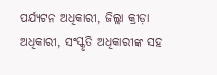ପର୍ଯ୍ୟଟନ ଅଧିକାରୀ, ଜିଲ୍ଲା କ୍ରୀଡ଼ା ଅଧିକାରୀ, ସଂସ୍କୃତି ଅଧିକାରୀଙ୍କ ସହ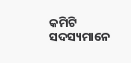କମିଟି ସଦସ୍ୟମାନେ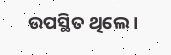ଉପସ୍ଥିତ ଥିଲେ ।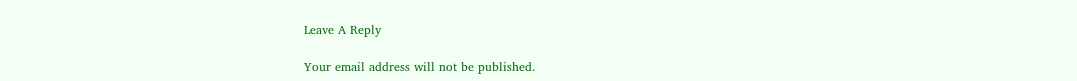Leave A Reply

Your email address will not be published.